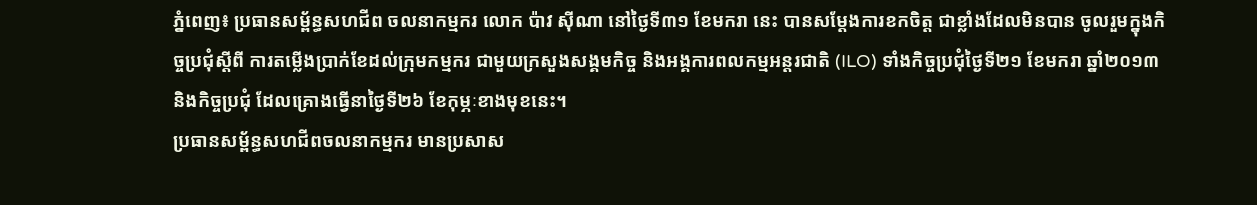ភ្នំពេញ៖ ប្រធានសម្ព័ន្ធសហជីព ចលនាកម្មករ លោក ប៉ាវ ស៊ីណា នៅថ្ងៃទី៣១ ខែមករា នេះ បានសម្តែងការខកចិត្ត ជាខ្លាំងដែលមិនបាន ចូលរួមក្នុងកិច្ចប្រជុំស្តីពី ការតម្លើងប្រាក់ខែដល់ក្រុមកម្មករ ជាមួយក្រសួងសង្គមកិច្ច និងអង្គការពលកម្មអន្តរជាតិ (ILO) ទាំងកិច្ចប្រជុំថ្ងៃទី២១ ខែមករា ឆ្នាំ២០១៣ និងកិច្ចប្រជុំ ដែលគ្រោងធ្វើនាថ្ងៃទី២៦ ខែកុម្ភៈខាងមុខនេះ។
ប្រធានសម្ព័ន្ធសហជីពចលនាកម្មករ មានប្រសាស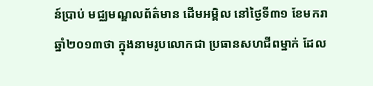ន៍ប្រាប់ មជ្ឈមណ្ឌលព័ត៌មាន ដើមអម្ពិល នៅថ្ងៃទី៣១ ខែមករា ឆ្នាំ២០១៣ថា ក្នុងនាមរូបលោកជា ប្រធានសហជីពម្នាក់ ដែល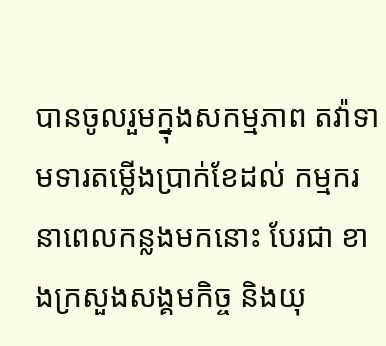បានចូលរួមក្នុងសកម្មភាព តវ៉ាទាមទារតម្លើងប្រាក់ខែដល់ កម្មករនាពេលកន្លងមកនោះ បែរជា ខាងក្រសួងសង្គមកិច្ច និងយុ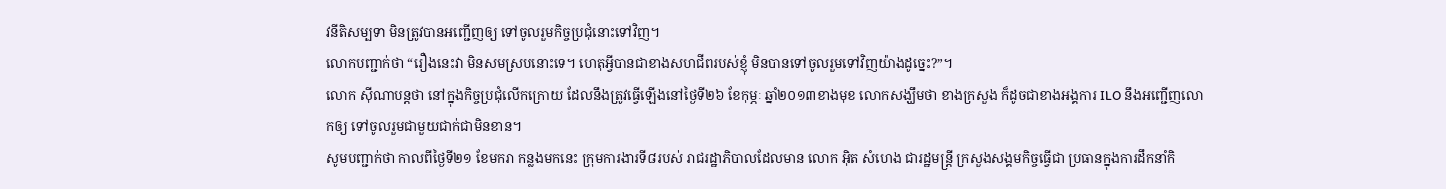វនីតិសម្បទា មិនត្រូវបានអញ្ជើញឲ្យ ទៅចូលរួមកិច្ចប្រជុំនោះទៅវិញ។
លោកបញ្ជាក់ថា “រឿងនេះវា មិនសមស្របនោះទេ។ ហេតុអ្វីបានជាខាងសហជីពរបស់ខ្ញុំ មិនបានទៅចូលរួមទៅវិញយ៉ាងដូច្នេះ?”។
លោក ស៊ីណាបន្តថា នៅក្នុងកិច្ចប្រជុំលើកក្រោយ ដែលនឹងត្រូវធ្វើឡើងនៅថ្ងៃទី២៦ ខែកុម្ភៈ ឆ្នាំ២០១៣ខាងមុខ លោកសង្ឃឹមថា ខាងក្រសួង ក៏ដូចជាខាងអង្គការ ILO នឹងអញ្ជើញលោកឲ្យ ទៅចូលរួមជាមួយជាក់ជាមិនខាន។
សូមបញ្ជាក់ថា កាលពីថ្ងៃទី២១ ខែមករា កន្លងមកនេះ ក្រុមការងារទី៨របស់ រាជរដ្ឋាភិបាលដែលមាន លោក អ៊ិត សំហេង ជារដ្ឋមន្រ្តី ក្រសួងសង្គមកិច្ចធ្វើជា ប្រធានក្នុងការដឹកនាំកិ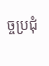ច្ចប្រជុំ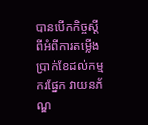បានបើកកិច្ចស្តីពីអំពីការតម្លើង ប្រាក់ខែដល់កម្មករផ្នែក វាយនភ័ណ្ឌ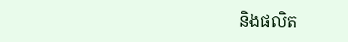និងផលិត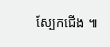ស្បែកជើង ៕